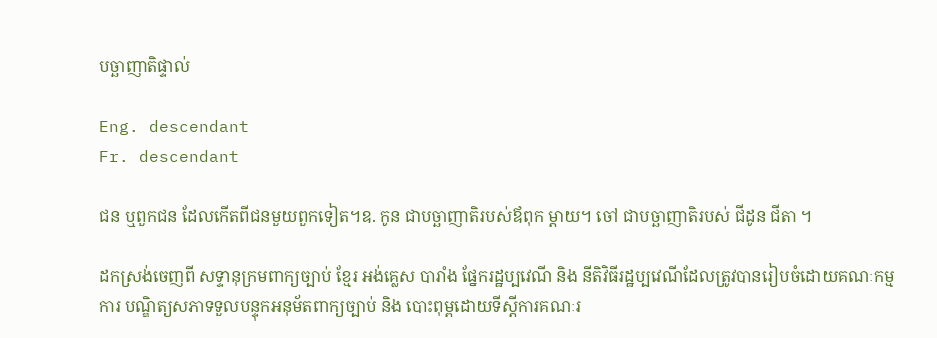បច្ឆាញាតិផ្ទាល់

Eng. descendant
Fr. descendant

ជន ឬពួកជន ដែលកើតពីជនមួយពួកទៀត។ឧ. កូន ជាបច្ឆាញាតិរបស់ឪពុក ម្តាយ។ ចៅ ជាបច្ឆាញាតិរបស់ ជីដូន ជីតា ។

ដកស្រង់ចេញពី សទ្ទានុក្រមពាក្យច្បាប់ ខ្មែរ អង់គ្លេស បារាំង ផ្នែករដ្ឋប្បវេណី និង នីតិវិធីរដ្ឋប្បវេណីដែលត្រូវបានរៀបចំដោយគណៈកម្មការ បណ្ឌិត្យសភាទទួលបន្ទុកអនុម័តពាក្យច្បាប់ និង បោះពុម្ពដោយទីស្ដីការគណៈរ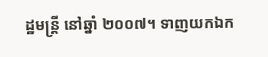ដ្ឋមន្ត្រី នៅឆ្នាំ ២០០៧។ ទាញយកឯក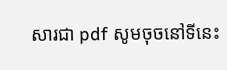សារជា pdf សូមចុចនៅទីនេះ